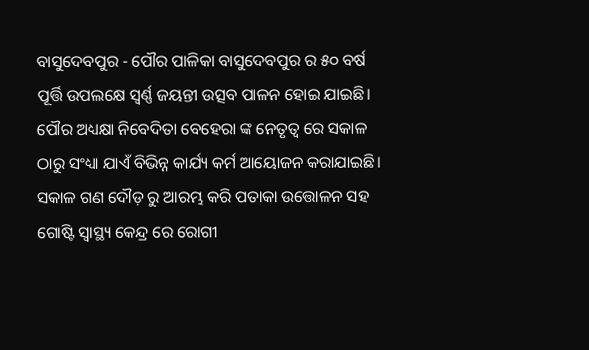ବାସୁଦେବପୁର - ପୌର ପାଳିକା ବାସୁଦେବପୁର ର ୫୦ ବର୍ଷ ପୂର୍ତ୍ତି ଉପଲକ୍ଷେ ସ୍ଵର୍ଣ୍ଣ ଜୟନ୍ତୀ ଉତ୍ସବ ପାଳନ ହୋଇ ଯାଇଛି। ପୌର ଅଧ୍ୟକ୍ଷା ନିବେଦିତା ବେହେରା ଙ୍କ ନେତୃତ୍ୱ ରେ ସକାଳ ଠାରୁ ସଂଧ୍ୟା ଯାଏଁ ବିଭିନ୍ନ କାର୍ଯ୍ୟ କର୍ମ ଆୟୋଜନ କରାଯାଇଛି। ସକାଳ ଗଣ ଦୌଡ଼ ରୁ ଆରମ୍ଭ କରି ପତାକା ଉତ୍ତୋଳନ ସହ ଗୋଷ୍ଟି ସ୍ବାସ୍ଥ୍ୟ କେନ୍ଦ୍ର ରେ ରୋଗୀ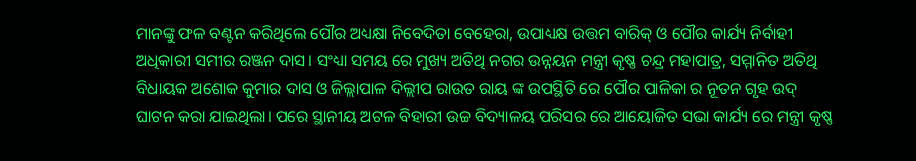ମାନଙ୍କୁ ଫଳ ବଣ୍ଟନ କରିଥିଲେ ପୌର ଅଧ୍ୟକ୍ଷା ନିବେଦିତା ବେହେରା, ଉପାଧ୍ୟକ୍ଷ ଉତ୍ତମ ବାରିକ୍ ଓ ପୌର କାର୍ଯ୍ୟ ନିର୍ବାହୀ ଅଧିକାରୀ ସମୀର ରଞ୍ଜନ ଦାସ। ସଂଧ୍ୟା ସମୟ ରେ ମୁଖ୍ୟ ଅତିଥି ନଗର ଉନ୍ନୟନ ମନ୍ତ୍ରୀ କୃଷ୍ଣ ଚନ୍ଦ୍ର ମହାପାତ୍ର, ସମ୍ମାନିତ ଅତିଥି ବିଧାୟକ ଅଶୋକ କୁମାର ଦାସ ଓ ଜିଲ୍ଲାପାଳ ଦିଲ୍ଲୀପ ରାଉତ ରାୟ ଙ୍କ ଉପସ୍ଥିତି ରେ ପୌର ପାଳିକା ର ନୂତନ ଗୃହ ଉଦ୍ ଘାଟନ କରା ଯାଇଥିଲା। ପରେ ସ୍ଥାନୀୟ ଅଟଳ ବିହାରୀ ଉଚ୍ଚ ବିଦ୍ୟାଳୟ ପରିସର ରେ ଆୟୋଜିତ ସଭା କାର୍ଯ୍ୟ ରେ ମନ୍ତ୍ରୀ କୃଷ୍ଣ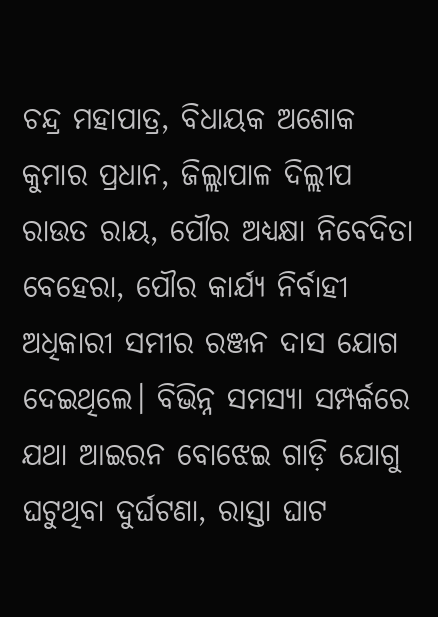ଚନ୍ଦ୍ର ମହାପାତ୍ର, ବିଧାୟକ ଅଶୋକ କୁମାର ପ୍ରଧାନ, ଜିଲ୍ଲାପାଳ ଦିଲ୍ଲୀପ ରାଉତ ରାୟ, ପୌର ଅଧ୍ୟକ୍ଷା ନିବେଦିତା ବେହେରା, ପୌର କାର୍ଯ୍ୟ ନିର୍ବାହୀ ଅଧିକାରୀ ସମୀର ରଞ୍ଜନ ଦାସ ଯୋଗ ଦେଇଥିଲେ। ବିଭିନ୍ନ ସମସ୍ୟା ସମ୍ପର୍କରେ ଯଥା ଆଇରନ ବୋଝେଇ ଗାଡ଼ି ଯୋଗୁ ଘଟୁଥିବା ଦୁର୍ଘଟଣା, ରାସ୍ତା ଘାଟ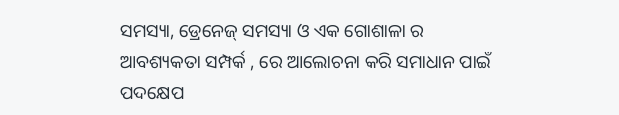ସମସ୍ୟା, ଡ୍ରେନେଜ୍ ସମସ୍ୟା ଓ ଏକ ଗୋଶାଳା ର ଆବଶ୍ୟକତା ସମ୍ପର୍କ , ରେ ଆଲୋଚନା କରି ସମାଧାନ ପାଇଁ ପଦକ୍ଷେପ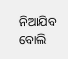ନିଆଯିବ ବୋଲି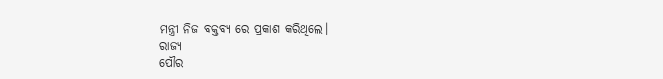ମନ୍ତ୍ରୀ ନିଜ ବକ୍ତବ୍ୟ ରେ ପ୍ରକାଶ କରିଥିଲେ।
ରାଜ୍ୟ
ପୌର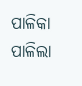ପାଳିକା ପାଳିଲା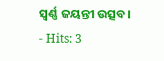ସ୍ଵର୍ଣ୍ଣ ଜୟନ୍ତୀ ଉତ୍ସବ।
- Hits: 3